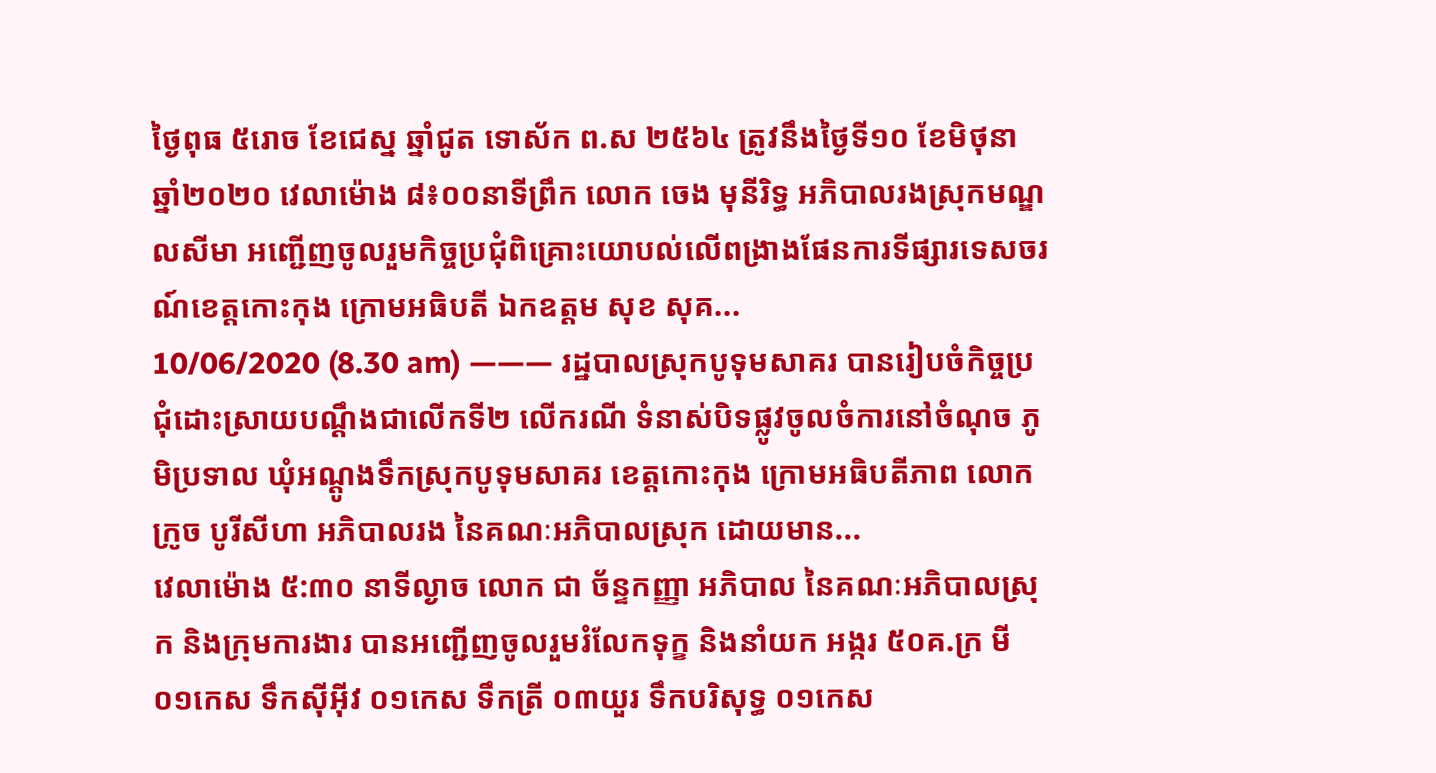ថ្ងៃពុធ ៥រោច ខែជេស្ន ឆ្នាំជូត ទោស័ក ព.ស ២៥៦៤ ត្រូវនឹងថ្ងៃទី១០ ខែមិថុនា ឆ្នាំ២០២០ វេលាម៉ោង ៨៖០០នាទីព្រឹក លោក ចេង មុនីរិទ្ធ អភិបាលរងស្រុកមណ្ឌលសីមា អញ្ជើញចូលរួមកិច្ចប្រជុំពិគ្រោះយោបល់លើពង្រាងផែនការទីផ្សារទេសចរណ៍ខេត្តកោះកុង ក្រោមអធិបតី ឯកឧត្តម សុខ សុគ...
10/06/2020 (8.30 am) ——— រដ្ឋបាលស្រុកបូទុមសាគរ បានរៀបចំកិច្ចប្រជុំដោះស្រាយបណ្ដឹងជាលើកទី២ លើករណី ទំនាស់បិទផ្លូវចូលចំការនៅចំណុច ភូមិប្រទាល ឃុំអណ្ដូងទឹកស្រុកបូទុមសាគរ ខេត្តកោះកុង ក្រោមអធិបតីភាព លោក ក្រូច បូរីសីហា អភិបាលរង នៃគណៈអភិបាលស្រុក ដោយមាន...
វេលាម៉ោង ៥:៣០ នាទីល្ងាច លោក ជា ច័ន្ទកញ្ញា អភិបាល នៃគណៈអភិបាលស្រុក និងក្រុមការងារ បានអញ្ជើញចូលរួមរំលែកទុក្ខ និងនាំយក អង្ករ ៥០គ.ក្រ មី ០១កេស ទឹកស៊ីអ៊ីវ ០១កេស ទឹកត្រី ០៣យួរ ទឹកបរិសុទ្ធ ០១កេស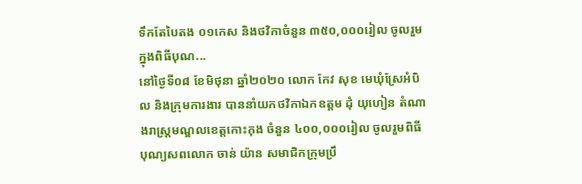ទឹកតែបៃតង ០១កេស និងថវិកាចំនួន ៣៥០,០០០រៀល ចូលរួមក្នុងពិធីបុណ...
នៅថ្ងៃទី០៨ ខែមិថុនា ឆ្នាំ២០២០ លោក កែវ សុខ មេឃុំស្រែអំបិល និងក្រុមការងារ បាននាំយកថវិកាឯកឧត្តម ដុំ យុហៀន តំណាងរាស្ត្រមណ្ឌលខេត្តកោះកុង ចំនួន ៤០០,០០០រៀល ចូលរួមពិធីបុណ្យសពលោក ចាន់ យ៉ាន សមាជិកក្រុមប្រឹ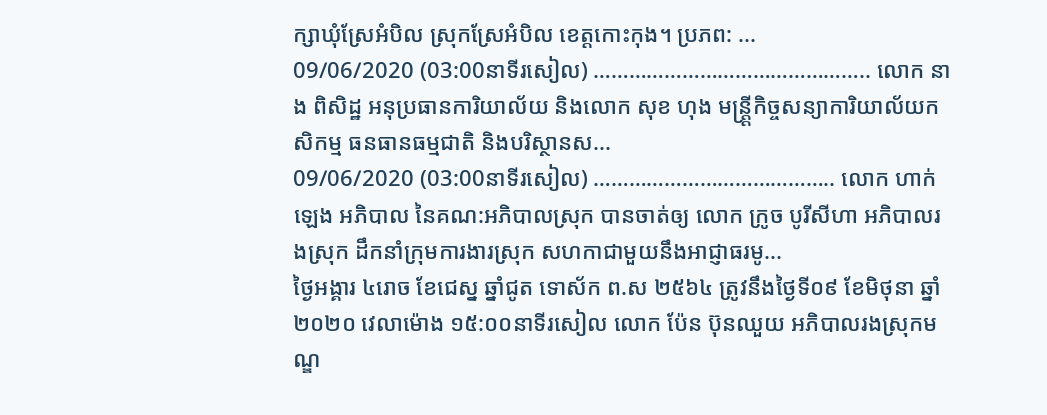ក្សាឃុំស្រែអំបិល ស្រុកស្រែអំបិល ខេត្តកោះកុង។ ប្រភព: ...
09/06/2020 (03:00នាទីរសៀល) ……………………………………….. លោក នាង ពិសិដ្ឋ អនុប្រធានការិយាល័យ និងលោក សុខ ហុង មន្ត្រ្តីកិច្ចសន្យាការិយាល័យកសិកម្ម ធនធានធម្មជាតិ និងបរិស្ថានស...
09/06/2020 (03:00នាទីរសៀល) ………………………………….. លោក ហាក់ ឡេង អភិបាល នៃគណ:អភិបាលស្រុក បានចាត់ឲ្យ លោក ក្រូច បូរីសីហា អភិបាលរងស្រុក ដឹកនាំក្រុមការងារស្រុក សហកាជាមួយនឹងអាជ្ញាធរមូ...
ថ្ងៃអង្គារ ៤រោច ខែជេស្ន ឆ្នាំជូត ទោស័ក ព.ស ២៥៦៤ ត្រូវនឹងថ្ងៃទី០៩ ខែមិថុនា ឆ្នាំ២០២០ វេលាម៉ោង ១៥:០០នាទីរសៀល លោក ប៉ែន ប៊ុនឈួយ អភិបាលរងស្រុកមណ្ឌ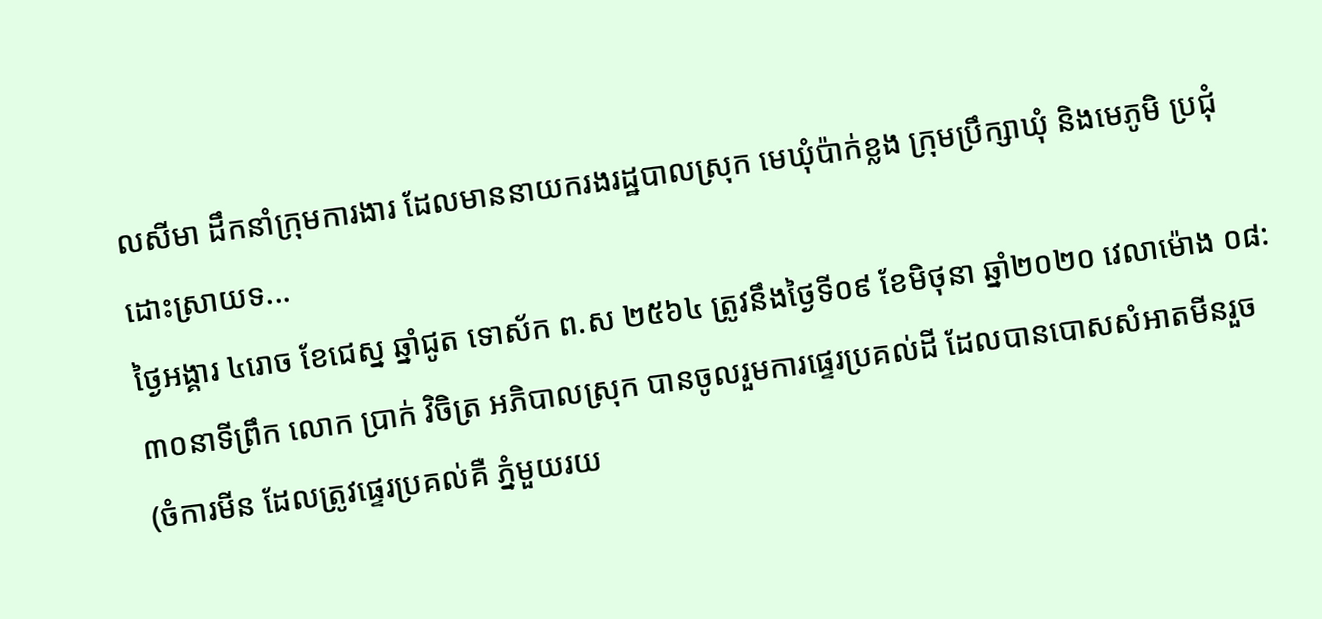លសីមា ដឹកនាំក្រុមការងារ ដែលមាននាយករងរដ្ឋបាលស្រុក មេឃុំប៉ាក់ខ្លង ក្រុមប្រឹក្សាឃុំ និងមេភូមិ ប្រជុំដោះស្រាយទ...
ថ្ងៃអង្គារ ៤រោច ខែជេស្ន ឆ្នាំជូត ទោស័ក ព.ស ២៥៦៤ ត្រូវនឹងថ្ងៃទី០៩ ខែមិថុនា ឆ្នាំ២០២០ វេលាម៉ោង ០៨:៣០នាទីព្រឹក លោក ប្រាក់ វិចិត្រ អភិបាលស្រុក បានចូលរួមការផ្ទេរប្រគល់ដី ដែលបានបោសសំអាតមីនរួច (ចំការមីន ដែលត្រូវផ្ទេរប្រគល់គឺ ភ្នំមួយរយ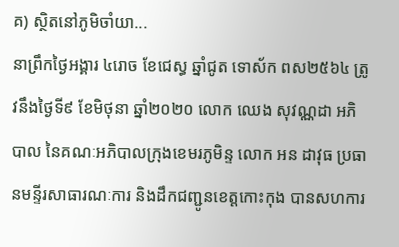គ) ស្ថិតនៅភូមិចាំយា...
នាព្រឹកថ្ងៃអង្គារ ៤រោច ខែជេស្ធ ឆ្នាំជូត ទោស័ក ពស២៥៦៤ ត្រូវនឹងថ្ងៃទី៩ ខែមិថុនា ឆ្នាំ២០២០ លោក ឈេង សុវណ្ណដា អភិបាល នៃគណៈអភិបាលក្រុងខេមរភូមិន្ទ លោក អន ដាវុធ ប្រធានមន្ទីរសាធារណៈការ និងដឹកជញ្ជូនខេត្តកោះកុង បានសហការ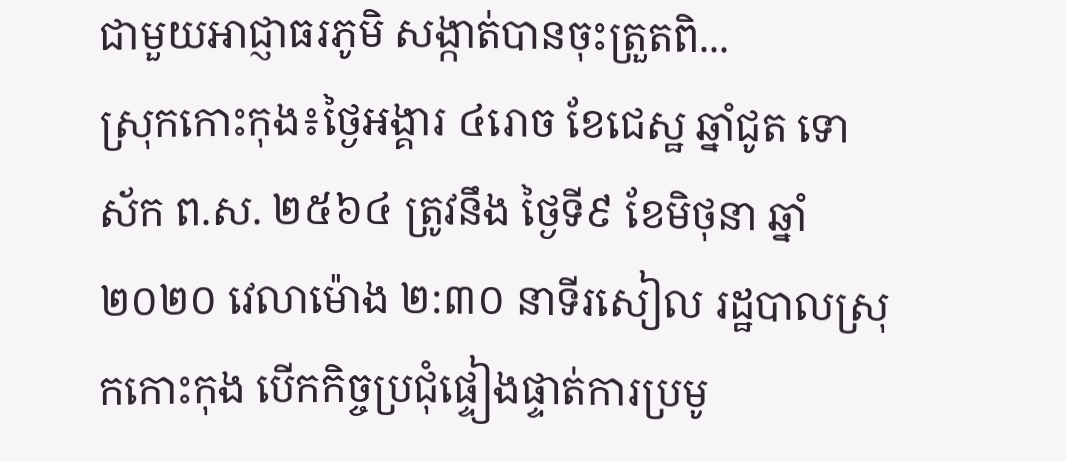ជាមួយអាជ្ញាធរភូមិ សង្កាត់បានចុះត្រួតពិ...
ស្រុកកោះកុង៖ថ្ងៃអង្គារ ៤រោច ខែជេស្ឋ ឆ្នាំជូត ទោស័ក ព.ស. ២៥៦៤ ត្រូវនឹង ថ្ងៃទី៩ ខែមិថុនា ឆ្នាំ២០២០ វេលាម៉ោង ២:៣០ នាទីរសៀល រដ្ឋបាលស្រុកកោះកុង បើកកិច្ចប្រជុំផ្ទៀងផ្ទាត់ការប្រមូ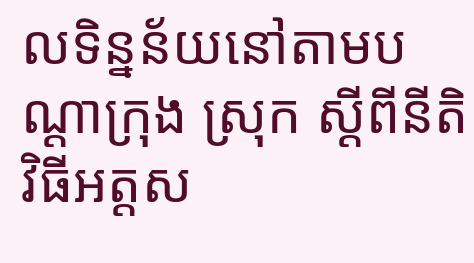លទិន្នន័យនៅតាមបណ្ដាក្រុង ស្រុក ស្ដីពីនីតិវិធីអត្តស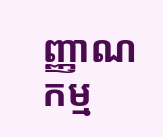ញ្ញាណកម្ម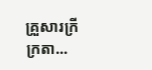គ្រួសារក្រីក្រតា...